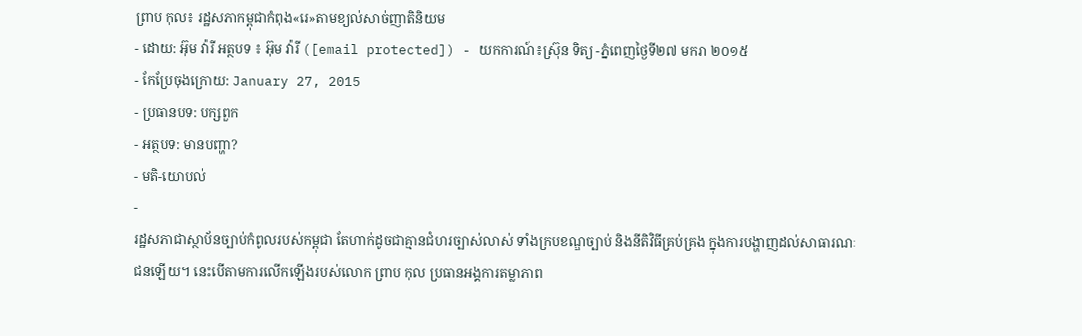ព្រាប កុល៖ រដ្ឋសភាកម្ពុជាកំពុង«រេ»តាមខ្យល់សាច់ញាតិនិយម
- ដោយ: អ៊ុម វ៉ារី អត្ថបទ ៖ អ៊ុម វ៉ារី ([email protected]) - យកការណ៍៖ស្រ៊ុន ទិត្យ -ភ្នំពេញថ្ងៃទី២៧ មករា ២០១៥
- កែប្រែចុងក្រោយ: January 27, 2015
- ប្រធានបទ: បក្សពួក
- អត្ថបទ: មានបញ្ហា?
- មតិ-យោបល់
-
រដ្ឋសភាជាស្ថាប័នច្បាប់កំពូលរបស់កម្ពុជា តែហាក់ដូចជាគ្មានជំហរច្បាស់លាស់ ទាំងក្របខណ្ឌច្បាប់ និងនីតិវិធីគ្រប់គ្រង ក្នុងការបង្ហាញដល់សាធារណៈជនឡើយ។ នេះបើតាមការលើកឡើងរបស់លោក ព្រាប កុល ប្រធានអង្គការតម្លាភាព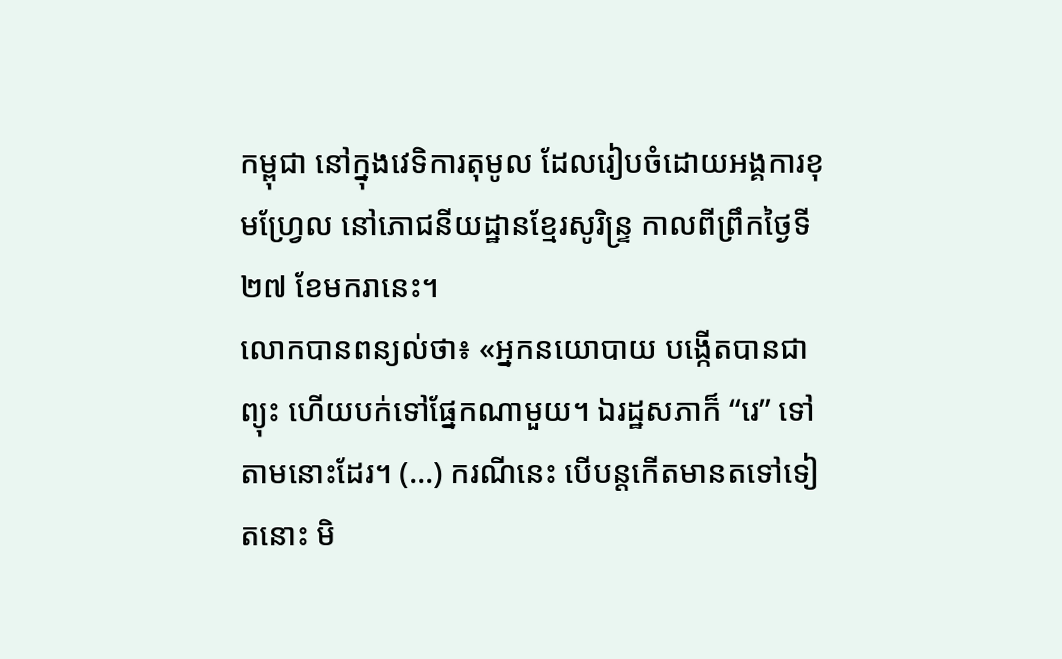កម្ពុជា នៅក្នុងវេទិការតុមូល ដែលរៀបចំដោយអង្គការខុមហ្វ្រែល នៅភោជនីយដ្ឋានខ្មែរសូរិន្ទ្រ កាលពីព្រឹកថ្ងៃទី២៧ ខែមករានេះ។
លោកបានពន្យល់ថា៖ «អ្នកនយោបាយ បង្កើតបានជាព្យុះ ហើយបក់ទៅផ្នែកណាមួយ។ ឯរដ្ឋសភាក៏ “រេ” ទៅតាមនោះដែរ។ (…) ករណីនេះ បើបន្តកើតមានតទៅទៀតនោះ មិ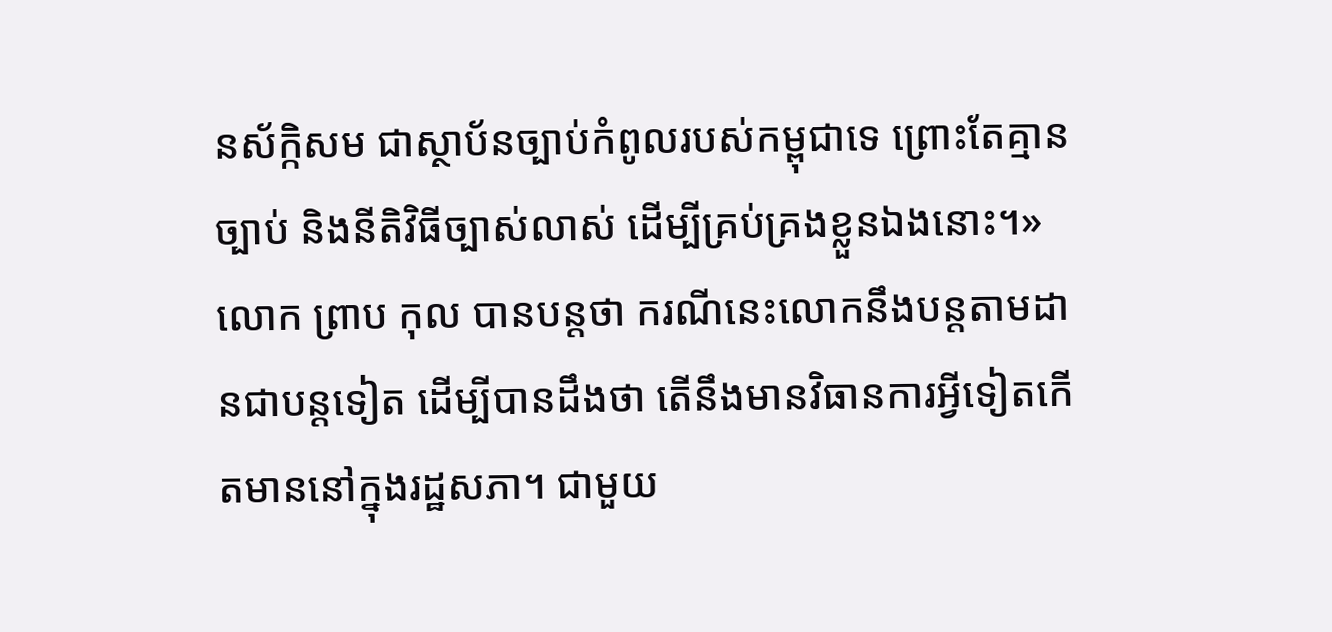នស័ក្កិសម ជាស្ថាប័នច្បាប់កំពូលរបស់កម្ពុជាទេ ព្រោះតែគ្មានច្បាប់ និងនីតិវិធីច្បាស់លាស់ ដើម្បីគ្រប់គ្រងខ្លួនឯងនោះ។»
លោក ព្រាប កុល បានបន្តថា ករណីនេះលោកនឹងបន្តតាមដានជាបន្តទៀត ដើម្បីបានដឹងថា តើនឹងមានវិធានការអ្វីទៀតកើតមាននៅក្នុងរដ្ឋសភា។ ជាមួយ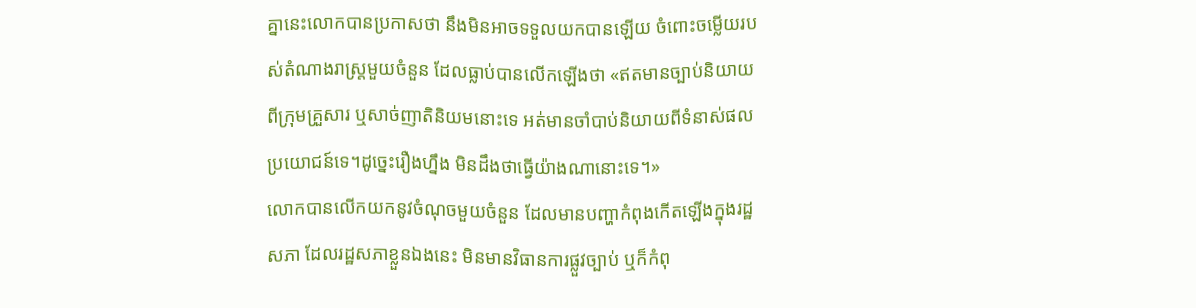គ្នានេះលោកបានប្រកាសថា នឹងមិនអាចទទួលយកបានឡើយ ចំពោះចម្លើយរបស់តំណាងរាស្រ្តមួយចំនួន ដែលធ្លាប់បានលើកឡើងថា «ឥតមានច្បាប់និយាយពីក្រុមគ្រួសារ ឬសាច់ញាតិនិយមនោះទេ អត់មានចាំបាប់និយាយពីទំនាស់ផលប្រយោជន៍ទេ។ដូច្នេះរឿងហ្នឹង មិនដឹងថាធ្វើយ៉ាងណានោះទេ។»
លោកបានលើកយកនូវចំណុចមួយចំនួន ដែលមានបញ្ហាកំពុងកើតឡើងក្នុងរដ្ឋសភា ដែលរដ្ឋសភាខ្លួនឯងនេះ មិនមានវិធានការផ្លួវច្បាប់ ឬក៏កំពុ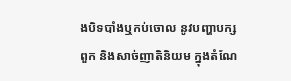ងបិទបាំងឬកប់ចោល នូវបញ្ហាបក្សពួក និងសាច់ញាតិនិយម ក្នុងតំណែ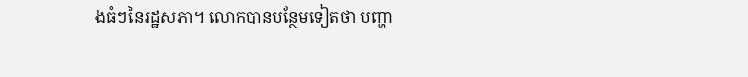ងធំៗនៃរដ្ឋសភា។ លោកបានបន្ថែមទៀតថា បញ្ហា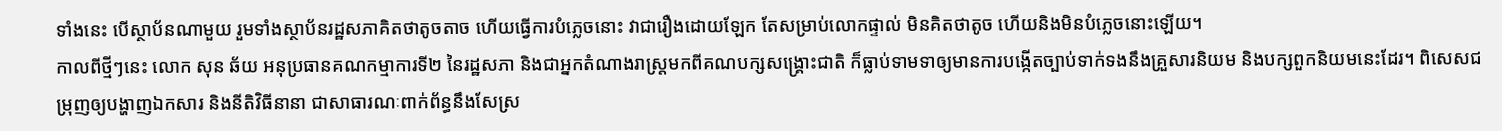ទាំងនេះ បើស្ថាប័នណាមួយ រួមទាំងស្ថាប័នរដ្ឋសភាគិតថាតូចតាច ហើយធ្វើការបំភ្លេចនោះ វាជារឿងដោយឡែក តែសម្រាប់លោកផ្ទាល់ មិនគិតថាតូច ហើយនិងមិនបំភ្លេចនោះឡើយ។
កាលពីថ្មីៗនេះ លោក សុន ឆ័យ អនុប្រធានគណកម្មាការទី២ នៃរដ្ឋសភា និងជាអ្នកតំណាងរាស្ត្រមកពីគណបក្សសង្គ្រោះជាតិ ក៏ធ្លាប់ទាមទាឲ្យមានការបង្កើតច្បាប់ទាក់ទងនឹងគ្រួសារនិយម និងបក្សពួកនិយមនេះដែរ។ ពិសេសជម្រុញឲ្យបង្ហាញឯកសារ និងនីតិវិធីនានា ជាសាធារណៈពាក់ព័ន្ធនឹងសែស្រ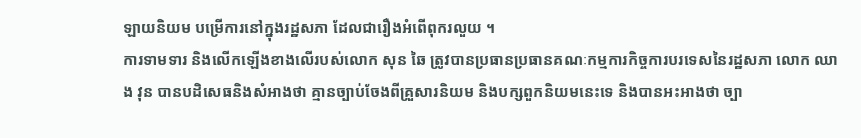ឡាយនិយម បម្រើការនៅក្នុងរដ្ឋសភា ដែលជារឿងអំពើពុករលួយ ។
ការទាមទារ និងលើកឡើងខាងលើរបស់លោក សុន ឆៃ ត្រូវបានប្រធានប្រធានគណៈកម្មការកិច្ចការបរទេសនៃរដ្ឋសភា លោក ឈាង វុន បានបដិសេធនិងសំអាងថា គ្មានច្បាប់ចែងពីគ្រួសារនិយម និងបក្សពួកនិយមនេះទេ និងបានអះអាងថា ច្បា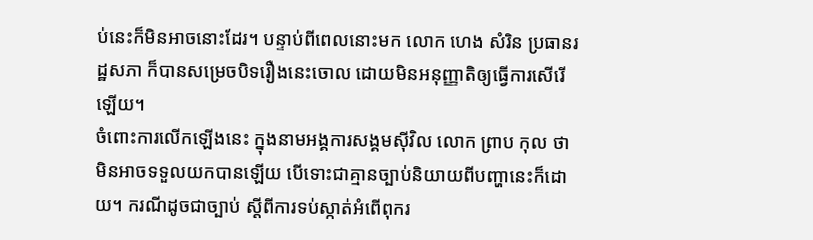ប់នេះក៏មិនអាចនោះដែរ។ បន្ទាប់ពីពេលនោះមក លោក ហេង សំរិន ប្រធានរដ្ឋសភា ក៏បានសម្រេចបិទរឿងនេះចោល ដោយមិនអនុញ្ញាតិឲ្យធ្វើការសើរើឡើយ។
ចំពោះការលើកឡើងនេះ ក្នុងនាមអង្គការសង្គមស៊ីវិល លោក ព្រាប កុល ថាមិនអាចទទួលយកបានឡើយ បើទោះជាគ្មានច្បាប់និយាយពីបញ្ហានេះក៏ដោយ។ ករណីដូចជាច្បាប់ ស្តីពីការទប់ស្កាត់អំពើពុករ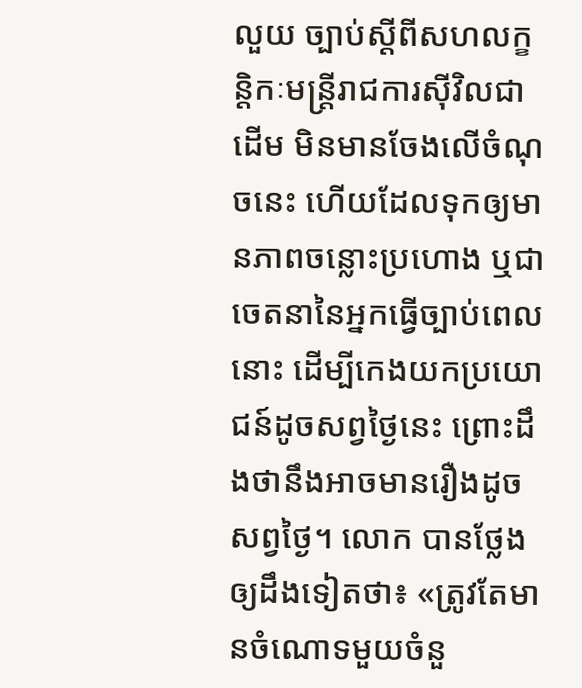លួយ ច្បាប់ស្តីពីសហលក្ខន្តិកៈមន្ត្រីរាជការស៊ីវិលជាដើម មិនមានចែងលើចំណុចនេះ ហើយដែលទុកឲ្យមានភាពចន្លោះប្រហោង ឬជាចេតនានៃអ្នកធ្វើច្បាប់ពេលនោះ ដើម្បីកេងយកប្រយោជន៍ដូចសព្វថ្ងៃនេះ ព្រោះដឹងថានឹងអាចមានរឿងដូចសព្វថ្ងៃ។ លោក បានថ្លែងឲ្យដឹងទៀតថា៖ «ត្រូវតែមានចំណោទមួយចំនួ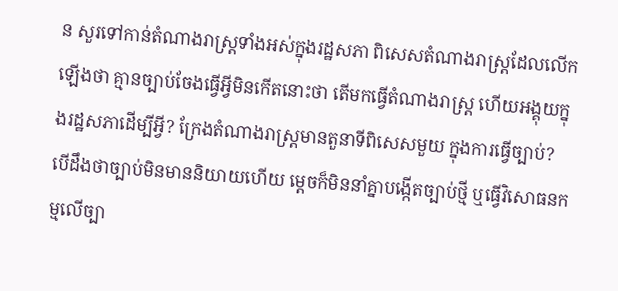ន សួរទៅកាន់តំណាងរាស្រ្តទាំងអស់ក្នុងរដ្ឋសភា ពិសេសតំណាងរាស្រ្តដែលលើកឡើងថា គ្មានច្បាប់ចែងធ្វើអ្វីមិនកើតនោះថា តើមកធ្វើតំណាងរាស្រ្ត ហើយអង្គុយក្នុងរដ្ឋសភាដើម្បីអ្វី? ក្រែងតំណាងរាស្រ្តមានតួនាទីពិសេសមួយ ក្នុងការធ្វើច្បាប់? បើដឹងថាច្បាប់មិនមាននិយាយហើយ ម្តេចក៏មិននាំគ្នាបង្កើតច្បាប់ថ្មី ឬធ្វើវិសោធនកម្មលើច្បា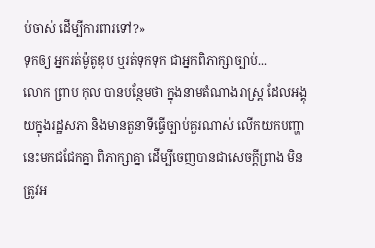ប់ចាស់ ដើម្បីការពារទៅ?»
ទុកឲ្យ អ្នករត់ម៉ូតូឌុប ឬរត់ទុកទុក ជាអ្នកពិភាក្សាច្បាប់...
លោក ព្រាប កុល បានបន្ថែមថា ក្នុងនាមតំណាងរាស្រ្ត ដែលអង្គុយក្នុងរដ្ឋសភា និងមានតួនាទីធ្វើច្បាប់គួរណាស់ លើកយកបញ្ហានេះមកជជែកគ្នា ពិភាក្សាគ្នា ដើម្បីចេញបានជាសេចក្តីព្រាង មិនត្រូវអ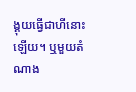ង្គុយធ្វើជាហីនោះឡើយ។ ឬមួយតំណាង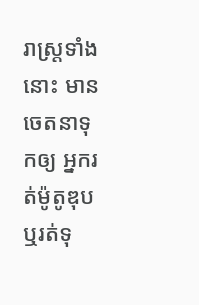រាស្រ្តទាំងនោះ មានចេតនាទុកឲ្យ អ្នករត់ម៉ូតូឌុប ឬរត់ទុ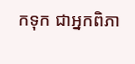កទុក ជាអ្នកពិភា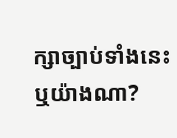ក្សាច្បាប់ទាំងនេះ ឬយ៉ាងណា?